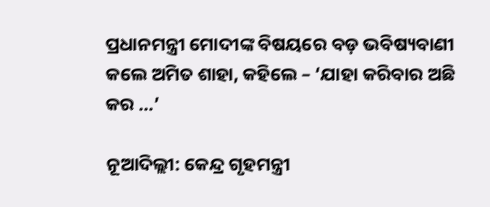ପ୍ରଧାନମନ୍ତ୍ରୀ ମୋଦୀଙ୍କ ବିଷୟରେ ବଡ଼ ଭବିଷ୍ୟବାଣୀ କଲେ ଅମିତ ଶାହା, କହିଲେ – ‘ଯାହା କରିବାର ଅଛି କର …’

ନୂଆଦିଲ୍ଲୀ: କେନ୍ଦ୍ର ଗୃହମନ୍ତ୍ରୀ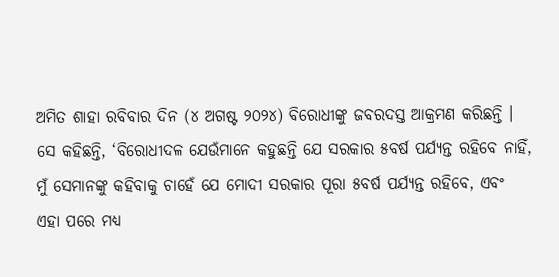ଅମିତ ଶାହା ରବିବାର ଦିନ (୪ ଅଗଷ୍ଟ ୨୦୨୪) ବିରୋଧୀଙ୍କୁ ଜବରଦସ୍ତ ଆକ୍ରମଣ କରିଛନ୍ତି । ସେ କହିଛନ୍ତି, ‘ବିରୋଧୀଦଳ ଯେଉଁମାନେ କହୁଛନ୍ତି ଯେ ସରକାର ୫ବର୍ଷ ପର୍ଯ୍ୟନ୍ତ ରହିବେ ନାହିଁ, ମୁଁ ସେମାନଙ୍କୁ କହିବାକୁ ଚାହେଁ ଯେ ମୋଦୀ ସରକାର ପୂରା ୫ବର୍ଷ ପର୍ଯ୍ୟନ୍ତ ରହିବେ, ଏବଂ ଏହା ପରେ ମଧ୍ୟ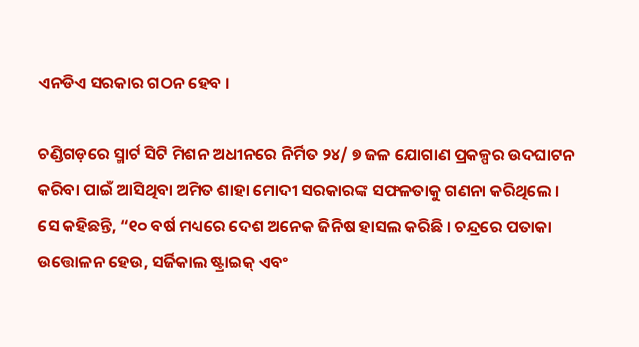ଏନଡିଏ ସରକାର ଗଠନ ହେବ ।

ଚଣ୍ଡିଗଡ଼ରେ ସ୍ମାର୍ଟ ସିଟି ମିଶନ ଅଧୀନରେ ନିର୍ମିତ ୨୪/ ୭ ଜଳ ଯୋଗାଣ ପ୍ରକଳ୍ପର ଉଦଘାଟନ କରିବା ପାଇଁ ଆସିଥିବା ଅମିତ ଶାହା ମୋଦୀ ସରକାରଙ୍କ ସଫଳତାକୁ ଗଣନା କରିଥିଲେ । ସେ କହିଛନ୍ତି, “୧୦ ବର୍ଷ ମଧ୍ୟରେ ଦେଶ ଅନେକ ଜିନିଷ ହାସଲ କରିଛି । ଚନ୍ଦ୍ରରେ ପତାକା ଉତ୍ତୋଳନ ହେଉ, ସର୍ଜିକାଲ ଷ୍ଟ୍ରାଇକ୍ ଏବଂ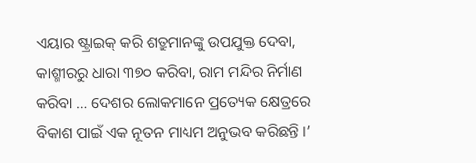ଏୟାର ଷ୍ଟ୍ରାଇକ୍ କରି ଶତ୍ରୁମାନଙ୍କୁ ଉପଯୁକ୍ତ ଦେବା, କାଶ୍ମୀରରୁ ଧାରା ୩୭୦ କରିବା, ରାମ ମନ୍ଦିର ନିର୍ମାଣ କରିବା … ଦେଶର ଲୋକମାନେ ପ୍ରତ୍ୟେକ କ୍ଷେତ୍ରରେ ବିକାଶ ପାଇଁ ଏକ ନୂତନ ମାଧ୍ୟମ ଅନୁଭବ କରିଛନ୍ତି ।’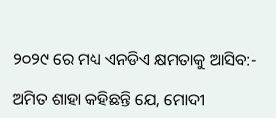୨୦୨୯ ରେ ମଧ୍ୟ ଏନଡିଏ କ୍ଷମତାକୁ ଆସିବ:-

ଅମିତ ଶାହା କହିଛନ୍ତି ଯେ, ମୋଦୀ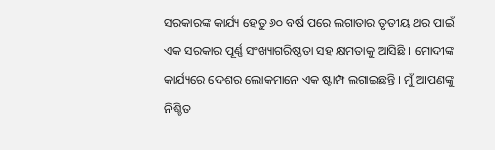ସରକାରଙ୍କ କାର୍ଯ୍ୟ ହେତୁ ୬୦ ବର୍ଷ ପରେ ଲଗାତାର ତୃତୀୟ ଥର ପାଇଁ ଏକ ସରକାର ପୂର୍ଣ୍ଣ ସଂଖ୍ୟାଗରିଷ୍ଠତା ସହ କ୍ଷମତାକୁ ଆସିଛି । ମୋଦୀଙ୍କ କାର୍ଯ୍ୟରେ ଦେଶର ଲୋକମାନେ ଏକ ଷ୍ଟାମ୍ପ ଲଗାଇଛନ୍ତି । ମୁଁ ଆପଣଙ୍କୁ ନିଶ୍ଚିତ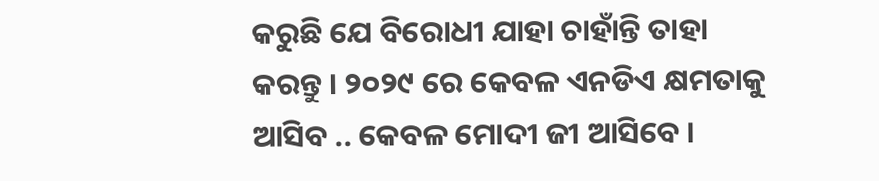କରୁଛି ଯେ ବିରୋଧୀ ଯାହା ଚାହାଁନ୍ତି ତାହା କରନ୍ତୁ । ୨୦୨୯ ରେ କେବଳ ଏନଡିଏ କ୍ଷମତାକୁ ଆସିବ .. କେବଳ ମୋଦୀ ଜୀ ଆସିବେ ।